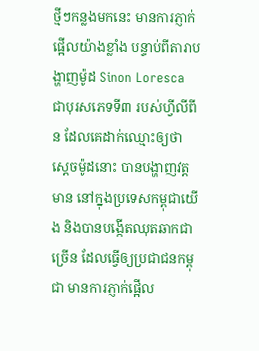ថ្មីៗកន្លងមកនេះ មានការភ្ញាក់ផ្អើលយ៉ាងខ្លាំង បន្ទាប់ពីតារាបង្ហាញម៉ូដ Sinon Loresca ជាបុរសភេទទី៣ របស់ហ្វីលីពីន ដែលគេដាក់ឈ្មោះឲ្យថា ស្តេចម៉ូដនោះ បានបង្ហាញវត្តមាន នៅក្នុងប្រទេសកម្ពុជាយើង និងបានបង្កើតឈុតឆាកជាច្រើន ដែលធ្វើឲ្យប្រជាជនកម្ពុជា មានការភ្ញាក់ផ្អើល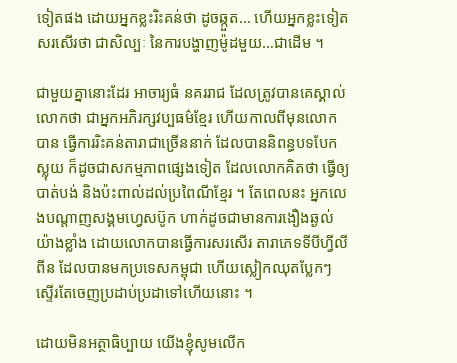ទៀតផង ដោយអ្នកខ្លះរិះគន់ថា ដូចឆ្កួត… ហើយអ្នកខ្លះទៀត សរសើរថា ជាសិល្បៈ នៃការបង្ហាញម៉ូដមួយ…ជាដើម ។

ជាមួយគ្នានោះដែរ អាចារ្យធំ នគររាជ ដែលត្រូវបានគេស្គាល់លោកថា ជាអ្នកអភិរក្សវប្បធម៌ខ្មែរ ហើយកាលពីមុនលោកបាន ធ្វើការរិះគន់តារាជាច្រើននាក់ ដែលបាននិពន្ធបទបែកស្លុយ ក៏ដូចជាសកម្មភាពផ្សេងទៀត ដែលលោកគិតថា ធ្វើឲ្យបាត់បង់ និងប៉ះពាល់ដល់ប្រពៃណីខ្មែរ ។ តែពេលនះ អ្នកលេងបណ្តាញសង្គមហ្វេសប៊ូក ហាក់ដូចជាមានការងឿងឆ្ងល់យ៉ាងខ្លាំង ដោយលោកបានធ្វើការសរសើរ តារាភេទទីបីហ្វីលីពីន ដែលបានមកប្រទេសកម្ពុជា ហើយស្លៀកឈុតប្លែកៗ ស្ទើរតែចេញប្រដាប់ប្រដាទៅហើយនោះ ។

ដោយមិនអត្ថាធិប្បាយ យើងខ្ញុំសូមលើក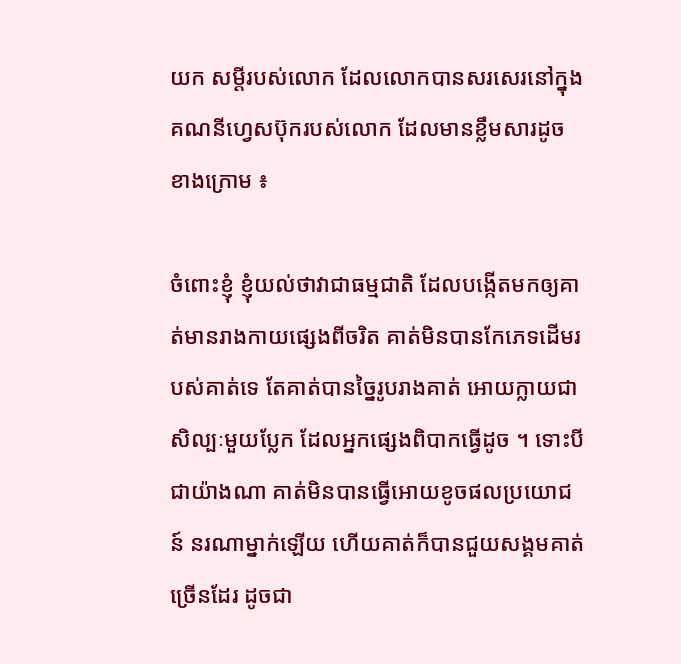យក សម្តីរបស់លោក ដែលលោកបានសរសេរនៅក្នុង គណនីហ្វេសប៊ុករបស់លោក ដែលមានខ្លឹមសារដូចខាងក្រោម ៖

ចំពោះខ្ញុំ ខ្ញុំយល់ថាវាជាធម្មជាតិ ដែលបង្កើតមកឲ្យគាត់មានរាងកាយផ្សេងពីចរិត គាត់មិនបានកែភេទដើមរបស់គាត់ទេ តែគាត់បានច្នៃរូបរាងគាត់ អោយក្លាយជាសិល្បៈមួយប្លែក ដែលអ្នកផ្សេងពិបាកធ្វើដូច ។ ទោះបីជាយ៉ាងណា គាត់មិនបានធ្វើអោយខូចផលប្រយោជន៍ នរណាម្នាក់ឡើយ ហើយគាត់ក៏បានជួយសង្គមគាត់ច្រើនដែរ ដូចជា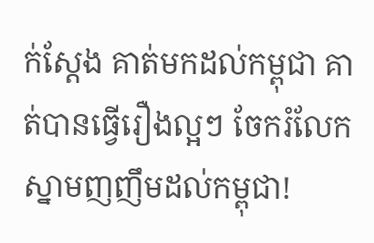ក់ស្ដែង គាត់មកដល់កម្ពុជា គាត់បានធ្វើរឿងល្អៗ ចែករំលែកស្នាមញញឹមដល់កម្ពុជា!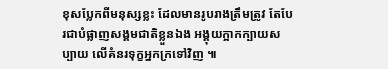ខុសប្លែកពីមនុស្សខ្លះ ដែលមានរូបរាងត្រឹមត្រូវ តែបែរជាបំផ្លាញសង្គមជាតិខ្លួនឯង អង្គុយក្អាកក្បាយសប្បាយ លើគំនរទុក្ខអ្នកក្រទៅវិញ ៕